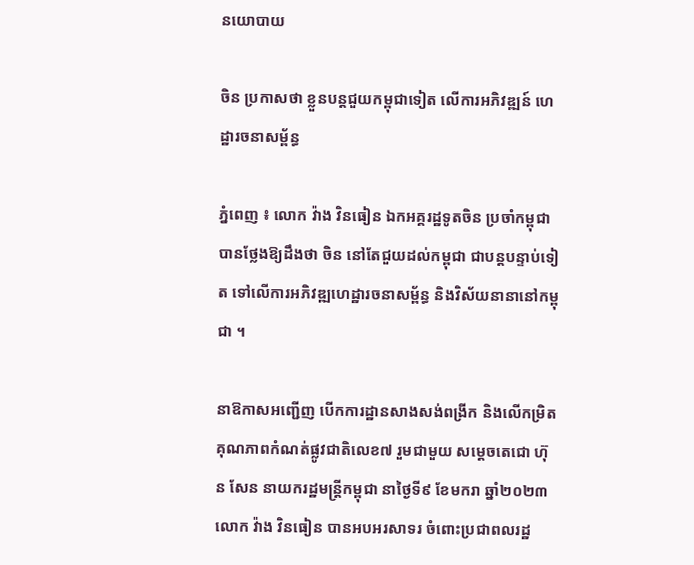នយោបាយ

ចិន ប្រកាសថា ខ្លួនបន្តជួយកម្ពុជាទៀត លើការអភិវឌ្ឍន៍ ហេដ្ឋារចនាសម្ព័ន្ធ

ភ្នំពេញ ៖ លោក វ៉ាង វិនធៀន ឯកអគ្គរដ្ឋទូតចិន ប្រចាំកម្ពុជា បានថ្លែងឱ្យដឹងថា ចិន នៅតែជួយដល់កម្ពុជា ជាបន្តបន្ទាប់ទៀត ទៅលើការអភិវឌ្ឍហេដ្ឋារចនាសម្ព័ន្ធ និងវិស័យនានានៅកម្ពុជា ។

នាឱកាសអញ្ជើញ បើកការដ្ឋានសាងសង់ពង្រីក និងលើកម្រិតគុណភាពកំណត់ផ្លូវជាតិលេខ៧ រួមជាមួយ សម្ដេចតេជោ ហ៊ុន សែន នាយករដ្ឋមន្រ្តីកម្ពុជា នាថ្ងៃទី៩ ខែមករា ឆ្នាំ២០២៣ លោក វ៉ាង វិនធៀន បានអបអរសាទរ ចំពោះប្រជាពលរដ្ឋ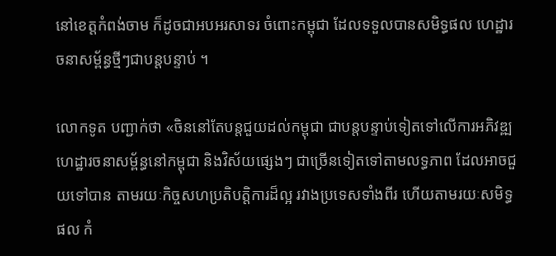នៅខេត្តកំពង់ចាម ក៏ដូចជាអបអរសាទរ ចំពោះកម្ពុជា ដែលទទួលបានសមិទ្ធផល ហេដ្ឋារចនាសម្ព័ន្ធថ្មីៗជាបន្តបន្ទាប់ ។

លោកទូត បញ្ជាក់ថា «ចិននៅតែបន្តជួយដល់កម្ពុជា ជាបន្តបន្ទាប់ទៀតទៅលើការអភិវឌ្ឍហេដ្ឋារចនាសម្ព័ន្ធនៅកម្ពុជា និងវិស័យផ្សេងៗ ជាច្រើនទៀតទៅតាមលទ្ធភាព ដែលអាចជួយទៅបាន តាមរយៈកិច្ចសហប្រតិបត្តិការដ៏ល្អ រវាងប្រទេសទាំងពីរ ហើយតាមរយៈសមិទ្ធផល កំ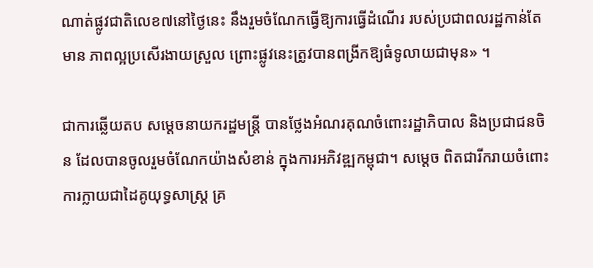ណាត់ផ្លូវជាតិលេខ៧នៅថ្ងៃនេះ នឹងរួមចំណែកធ្វើឱ្យការធ្វើដំណើរ របស់ប្រជាពលរដ្ឋកាន់តែមាន ភាពល្អប្រសើរងាយស្រួល ព្រោះផ្លូវនេះត្រូវបានពង្រីកឱ្យធំទូលាយជាមុន» ។

ជាការឆ្លើយតប សម្ដេចនាយករដ្ឋមន្ដ្រី បានថ្លែងអំណរគុណចំពោះរដ្ឋាភិបាល និងប្រជាជនចិន ដែលបានចូលរួមចំណែកយ៉ាងសំខាន់ ក្នុងការអភិវឌ្ឍកម្ពុជា។ សម្តេច ពិតជារីករាយចំពោះការក្លាយជាដៃគូយុទ្ធសាស្ត្រ គ្រ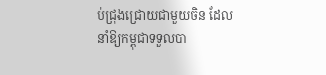ប់ជ្រុងជ្រោយជាមួយចិន ដែលនាំឱ្យកម្ពុជាទទួលបា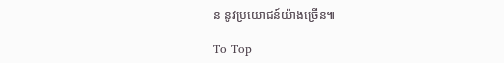ន នូវប្រយោជន៍យ៉ាងច្រើន៕

To Top